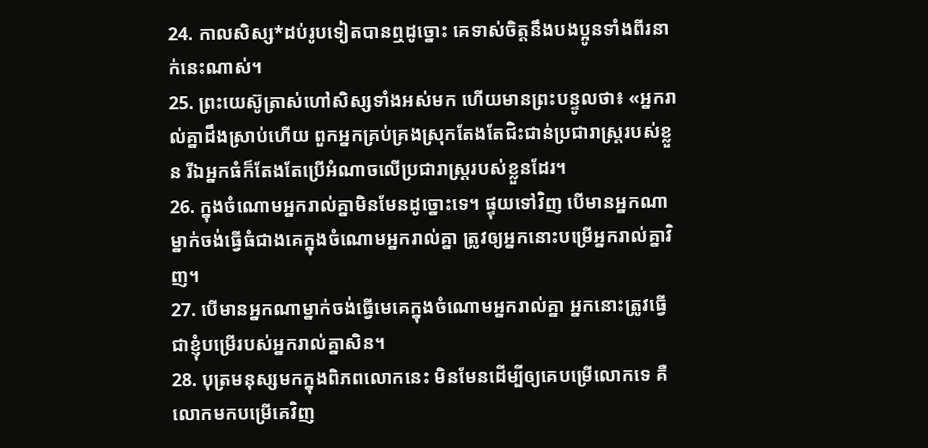24. កាលសិស្ស*ដប់រូបទៀតបានឮដូច្នោះ គេទាស់ចិត្តនឹងបងប្អូនទាំងពីរនាក់នេះណាស់។
25. ព្រះយេស៊ូត្រាស់ហៅសិស្សទាំងអស់មក ហើយមានព្រះបន្ទូលថា៖ «អ្នករាល់គ្នាដឹងស្រាប់ហើយ ពួកអ្នកគ្រប់គ្រងស្រុកតែងតែជិះជាន់ប្រជារាស្ត្ររបស់ខ្លួន រីឯអ្នកធំក៏តែងតែប្រើអំណាចលើប្រជារាស្ត្ររបស់ខ្លួនដែរ។
26. ក្នុងចំណោមអ្នករាល់គ្នាមិនមែនដូច្នោះទេ។ ផ្ទុយទៅវិញ បើមានអ្នកណាម្នាក់ចង់ធ្វើធំជាងគេក្នុងចំណោមអ្នករាល់គ្នា ត្រូវឲ្យអ្នកនោះបម្រើអ្នករាល់គ្នាវិញ។
27. បើមានអ្នកណាម្នាក់ចង់ធ្វើមេគេក្នុងចំណោមអ្នករាល់គ្នា អ្នកនោះត្រូវធ្វើជាខ្ញុំបម្រើរបស់អ្នករាល់គ្នាសិន។
28. បុត្រមនុស្សមកក្នុងពិភពលោកនេះ មិនមែនដើម្បីឲ្យគេបម្រើលោកទេ គឺលោកមកបម្រើគេវិញ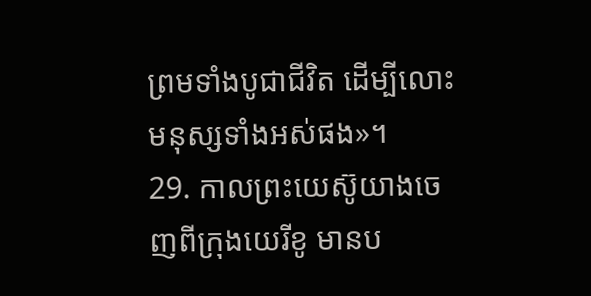ព្រមទាំងបូជាជីវិត ដើម្បីលោះមនុស្សទាំងអស់ផង»។
29. កាលព្រះយេស៊ូយាងចេញពីក្រុងយេរីខូ មានប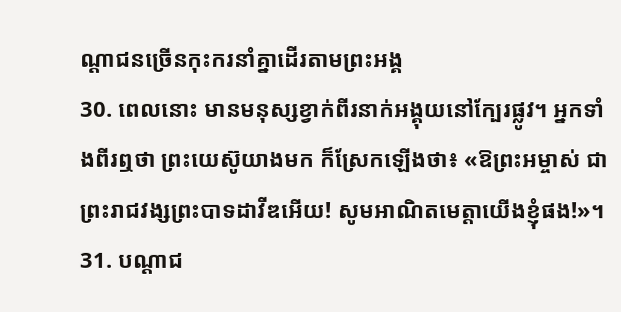ណ្ដាជនច្រើនកុះករនាំគ្នាដើរតាមព្រះអង្គ
30. ពេលនោះ មានមនុស្សខ្វាក់ពីរនាក់អង្គុយនៅក្បែរផ្លូវ។ អ្នកទាំងពីរឮថា ព្រះយេស៊ូយាងមក ក៏ស្រែកឡើងថា៖ «ឱព្រះអម្ចាស់ ជាព្រះរាជវង្សព្រះបាទដាវីឌអើយ! សូមអាណិតមេត្តាយើងខ្ញុំផង!»។
31. បណ្ដាជ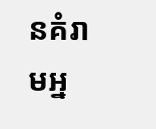នគំរាមអ្ន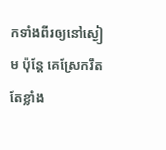កទាំងពីរឲ្យនៅស្ងៀម ប៉ុន្តែ គេស្រែករឹតតែខ្លាំង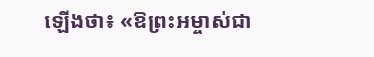ឡើងថា៖ «ឱព្រះអម្ចាស់ជា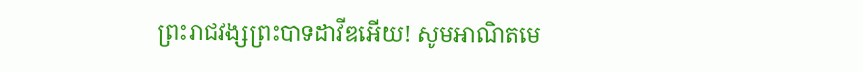ព្រះរាជវង្សព្រះបាទដាវីឌអើយ! សូមអាណិតមេ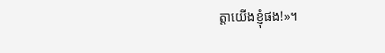ត្តាយើងខ្ញុំផង!»។